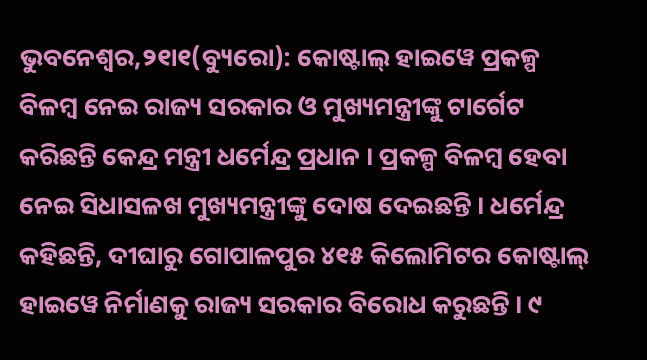ଭୁବନେଶ୍ୱର,୨୧ା୧(ବ୍ୟୁରୋ): କୋଷ୍ଟାଲ୍ ହାଇୱେ ପ୍ରକଳ୍ପ ବିଳମ୍ବ ନେଇ ରାଜ୍ୟ ସରକାର ଓ ମୁଖ୍ୟମନ୍ତ୍ରୀଙ୍କୁ ଟାର୍ଗେଟ କରିଛନ୍ତି କେନ୍ଦ୍ର ମନ୍ତ୍ରୀ ଧର୍ମେନ୍ଦ୍ର ପ୍ରଧାନ । ପ୍ରକଳ୍ପ ବିଳମ୍ବ ହେବା ନେଇ ସିଧାସଳଖ ମୁଖ୍ୟମନ୍ତ୍ରୀଙ୍କୁ ଦୋଷ ଦେଇଛନ୍ତି । ଧର୍ମେନ୍ଦ୍ର କହିଛନ୍ତି, ଦୀଘାରୁ ଗୋପାଳପୁର ୪୧୫ କିଲୋମିଟର କୋଷ୍ଟାଲ୍ ହାଇୱେ ନିର୍ମାଣକୁ ରାଜ୍ୟ ସରକାର ବିରୋଧ କରୁଛନ୍ତି । ୯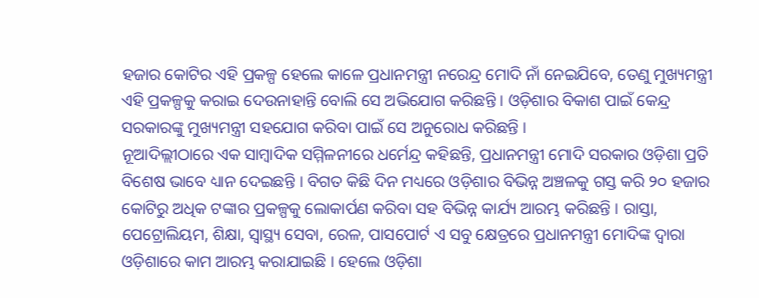ହଜାର କୋଟିର ଏହି ପ୍ରକଳ୍ପ ହେଲେ କାଳେ ପ୍ରଧାନମନ୍ତ୍ରୀ ନରେନ୍ଦ୍ର ମୋଦି ନାଁ ନେଇଯିବେ, ତେଣୁ ମୁଖ୍ୟମନ୍ତ୍ରୀ ଏହି ପ୍ରକଳ୍ପକୁ କରାଇ ଦେଉନାହାନ୍ତି ବୋଲି ସେ ଅଭିଯୋଗ କରିଛନ୍ତି । ଓଡ଼ିଶାର ବିକାଶ ପାଇଁ କେନ୍ଦ୍ର ସରକାରଙ୍କୁ ମୁଖ୍ୟମନ୍ତ୍ରୀ ସହଯୋଗ କରିବା ପାଇଁ ସେ ଅନୁରୋଧ କରିଛନ୍ତି ।
ନୂଆଦିଲ୍ଲୀଠାରେ ଏକ ସାମ୍ବାଦିକ ସମ୍ମିଳନୀରେ ଧର୍ମେନ୍ଦ୍ର କହିଛନ୍ତି, ପ୍ରଧାନମନ୍ତ୍ରୀ ମୋଦି ସରକାର ଓଡ଼ିଶା ପ୍ରତି ବିଶେଷ ଭାବେ ଧ୍ୟାନ ଦେଇଛନ୍ତି । ବିଗତ କିଛି ଦିନ ମଧ୍ୟରେ ଓଡ଼ିଶାର ବିଭିନ୍ନ ଅଞ୍ଚଳକୁ ଗସ୍ତ କରି ୨୦ ହଜାର କୋଟିରୁ ଅଧିକ ଟଙ୍କାର ପ୍ରକଳ୍ପକୁ ଲୋକାର୍ପଣ କରିବା ସହ ବିଭିନ୍ନ କାର୍ଯ୍ୟ ଆରମ୍ଭ କରିଛନ୍ତି । ରାସ୍ତା, ପେଟ୍ରୋଲିୟମ, ଶିକ୍ଷା, ସ୍ୱାସ୍ଥ୍ୟ ସେବା, ରେଳ, ପାସପୋର୍ଟ ଏ ସବୁ କ୍ଷେତ୍ରରେ ପ୍ରଧାନମନ୍ତ୍ରୀ ମୋଦିଙ୍କ ଦ୍ୱାରା ଓଡ଼ିଶାରେ କାମ ଆରମ୍ଭ କରାଯାଇଛି । ହେଲେ ଓଡ଼ିଶା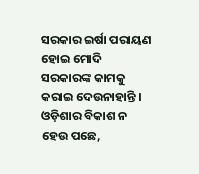ସରକାର ଇର୍ଷା ପରାୟଣ ହୋଇ ମୋଦି ସରକାରଙ୍କ କାମକୁ କରାଇ ଦେଉନାହାନ୍ତି । ଓଡ଼ିଶାର ବିକାଶ ନ ହେଉ ପଛେ,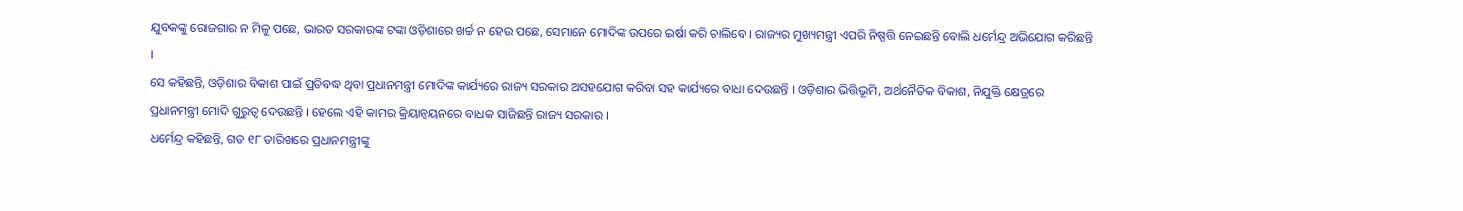ଯୁବକଙ୍କୁ ରୋଜଗାର ନ ମିଳୁ ପଛେ, ଭାରତ ସରକାରଙ୍କ ଟଙ୍କା ଓଡ଼ିଶାରେ ଖର୍ଚ୍ଚ ନ ହେଉ ପଛେ, ସେମାନେ ମୋଦିଙ୍କ ଉପରେ ଇର୍ଷା କରି ଚାଲିବେ । ରାଜ୍ୟର ମୁଖ୍ୟମନ୍ତ୍ରୀ ଏପରି ନିଷ୍ପତ୍ତି ନେଇଛନ୍ତି ବୋଲି ଧର୍ମେନ୍ଦ୍ର ଅଭିଯୋଗ କରିଛନ୍ତି ।
ସେ କହିଛନ୍ତି, ଓଡ଼ିଶାର ବିକାଶ ପାଇଁ ପ୍ରତିବଦ୍ଧ ଥିବା ପ୍ରଧାନମନ୍ତ୍ରୀ ମୋଦିଙ୍କ କାର୍ଯ୍ୟରେ ରାଜ୍ୟ ସରକାର ଅସହଯୋଗ କରିବା ସହ କାର୍ଯ୍ୟରେ ବାଧା ଦେଉଛନ୍ତି । ଓଡ଼ିଶାର ଭିତ୍ତିଭୂମି, ଅର୍ଥନୈତିକ ବିକାଶ, ନିଯୁକ୍ତି କ୍ଷେତ୍ରରେ ପ୍ରଧାନମନ୍ତ୍ରୀ ମୋଦି ଗୁରୁତ୍ୱ ଦେଉଛନ୍ତି । ହେଲେ ଏହି କାମର କ୍ରିୟାନ୍ୱୟନରେ ବାଧକ ସାଜିଛନ୍ତି ରାଜ୍ୟ ସରକାର ।
ଧର୍ମେନ୍ଦ୍ର କହିଛନ୍ତି, ଗତ ୧୮ ତାରିଖରେ ପ୍ରଧାନମନ୍ତ୍ରୀଙ୍କୁ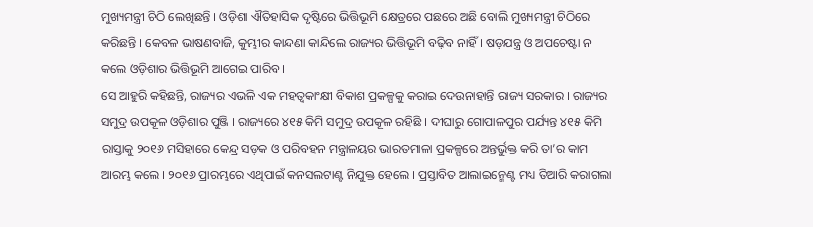ମୁଖ୍ୟମନ୍ତ୍ରୀ ଚିଠି ଲେଖିଛନ୍ତି । ଓଡ଼ିଶା ଐତିହାସିକ ଦୃଷ୍ଟିରେ ଭିତ୍ତିଭୂମି କ୍ଷେତ୍ରରେ ପଛରେ ଅଛି ବୋଲି ମୁଖ୍ୟମନ୍ତ୍ରୀ ଚିଠିରେ କରିଛନ୍ତି । କେବଳ ଭାଷଣବାଜି, କୁମ୍ଭୀର କାନ୍ଦଣା କାନ୍ଦିଲେ ରାଜ୍ୟର ଭିତ୍ତିଭୂମି ବଢ଼ିବ ନାହିଁ । ଷଡ଼ଯନ୍ତ୍ର ଓ ଅପଚେଷ୍ଟା ନ କଲେ ଓଡ଼ିଶାର ଭିତ୍ତିଭୂମି ଆଗେଇ ପାରିବ ।
ସେ ଆହୁରି କହିଛନ୍ତି, ରାଜ୍ୟର ଏଭଳି ଏକ ମହତ୍ୱକାଂକ୍ଷୀ ବିକାଶ ପ୍ରକଳ୍ପକୁ କରାଇ ଦେଉନାହାନ୍ତି ରାଜ୍ୟ ସରକାର । ରାଜ୍ୟର ସମୁଦ୍ର ଉପକୂଳ ଓଡ଼ିଶାର ପୁଞ୍ଜି । ରାଜ୍ୟରେ ୪୧୫ କିମି ସମୁଦ୍ର ଉପକୂଳ ରହିଛି । ଦୀଘାରୁ ଗୋପାଳପୁର ପର୍ଯ୍ୟନ୍ତ ୪୧୫ କିମି ରାସ୍ତାକୁ ୨୦୧୬ ମସିହାରେ କେନ୍ଦ୍ର ସଡ଼କ ଓ ପରିବହନ ମନ୍ତ୍ରାଳୟର ଭାରତମାଳା ପ୍ରକଳ୍ପରେ ଅନ୍ତର୍ଭୁକ୍ତ କରି ତା’ର କାମ ଆରମ୍ଭ କଲେ । ୨୦୧୬ ପ୍ରାରମ୍ଭରେ ଏଥିପାଇଁ କନସଲଟାଣ୍ଟ ନିଯୁକ୍ତ ହେଲେ । ପ୍ରସ୍ତାବିତ ଆଲାଇନ୍ମେଣ୍ଟ ମଧ୍ୟ ତିଆରି କରାଗଲା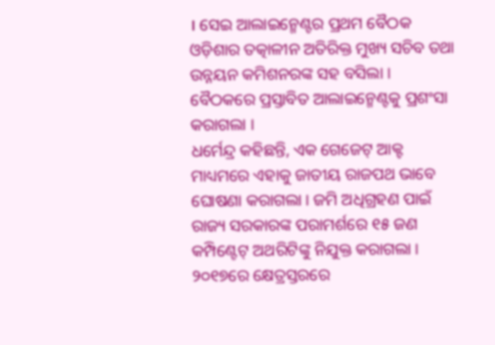। ସେଇ ଆଲାଇନ୍ମେଣ୍ଟର ପ୍ରଥମ ବୈଠକ ଓଡ଼ିଶାର ତତ୍କାଳୀନ ଅତିରିକ୍ତ ମୁଖ୍ୟ ସଚିବ ତଥା ଉନ୍ନୟନ କମିଶନରଙ୍କ ସହ ବସିଲା । ବୈଠକରେ ପ୍ରସ୍ତାବିତ ଆଲାଇନ୍ମେଣ୍ଟକୁ ପ୍ରଶଂସା କରାଗଲା ।
ଧର୍ମେନ୍ଦ୍ର କହିଛନ୍ତି, ଏକ ଗେଜେଟ୍ ଆକ୍ଟ ମାଧ୍ୟମରେ ଏହାକୁ ଜାତୀୟ ରାଜପଥ ଭାବେ ଘୋଷଣା କରାଗଲା । ଜମି ଅଧିଗ୍ରହଣ ପାଇଁ ରାଜ୍ୟ ସରକାରଙ୍କ ପରାମର୍ଶରେ ୧୫ ଜଣ କମ୍ପିଣ୍ଟେଟ୍ ଅଥରିଟିଙ୍କୁ ନିଯୁକ୍ତ କରାଗଲା । ୨୦୧୭ରେ କ୍ଷେତ୍ରସ୍ତରରେ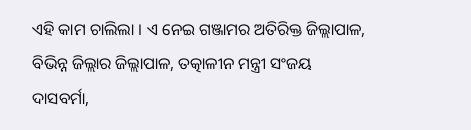ଏହି କାମ ଚାଲିଲା । ଏ ନେଇ ଗଞ୍ଜାମର ଅତିରିକ୍ତ ଜିଲ୍ଲାପାଳ, ବିଭିନ୍ନ ଜିଲ୍ଲାର ଜିଲ୍ଲାପାଳ, ତତ୍କାଳୀନ ମନ୍ତ୍ରୀ ସଂଜୟ ଦାସବର୍ମା,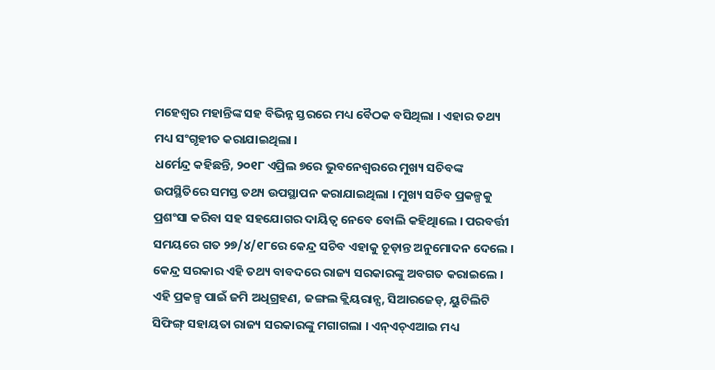ମହେଶ୍ୱର ମହାନ୍ତିଙ୍କ ସହ ବିଭିନ୍ନ ସ୍ତରରେ ମଧ୍ୟ ବୈଠକ ବସିଥିଲା । ଏହାର ତଥ୍ୟ ମଧ୍ୟ ସଂଗୃହୀତ କରାଯାଇଥିଲା ।
ଧର୍ମେନ୍ଦ୍ର କହିଛନ୍ତି, ୨୦୧୮ ଏପ୍ରିଲ ୭ରେ ଭୁବନେଶ୍ୱରରେ ମୁଖ୍ୟ ସଚିବଙ୍କ ଉପସ୍ଥିତିରେ ସମସ୍ତ ତଥ୍ୟ ଉପସ୍ଥାପନ କରାଯାଇଥିଲା । ମୁଖ୍ୟ ସଚିବ ପ୍ରକଳ୍ପକୁ ପ୍ରଶଂସା କରିବା ସହ ସହଯୋଗର ଦାୟିତ୍ୱ ନେବେ ବୋଲି କହିଥିାଲେ । ପରବର୍ତ୍ତୀ ସମୟରେ ଗତ ୨୭/୪/୧୮ରେ କେନ୍ଦ୍ର ସଚିବ ଏହାକୁ ଚୂଡ଼ାନ୍ତ ଅନୁମୋଦନ ଦେଲେ । କେନ୍ଦ୍ର ସରକାର ଏହି ତଥ୍ୟ ବାବଦରେ ରାଜ୍ୟ ସରକାରଙ୍କୁ ଅବଗତ କରାଇଲେ । ଏହି ପ୍ରକଳ୍ପ ପାଇଁ ଜମି ଅଧିଗ୍ରହଣ, ଜଙ୍ଗଲ କ୍ଲିୟରାନ୍ସ, ସିଆରଜେଡ୍, ୟୁଟିଲିଟି ସିଫିଙ୍ଗ୍ ସହାୟତା ରାଜ୍ୟ ସରକାରଙ୍କୁ ମଗାଗଲା । ଏନ୍ଏଚ୍ଏଆଇ ମଧ୍ୟ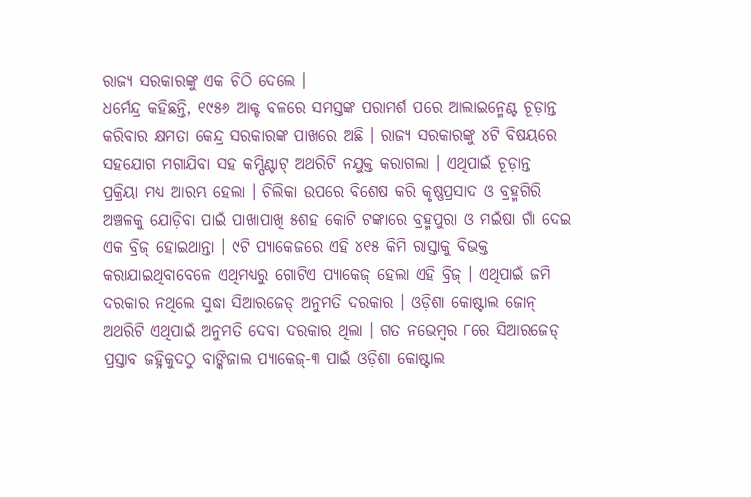ରାଜ୍ୟ ସରକାରଙ୍କୁ ଏକ ଚିଠି ଦେଲେ ।
ଧର୍ମେନ୍ଦ୍ର କହିଛନ୍ତି, ୧୯୫୬ ଆକ୍ଟ ବଳରେ ସମସ୍ତଙ୍କ ପରାମର୍ଶ ପରେ ଆଲାଇନ୍ମେଣ୍ଟ ଚୂଡ଼ାନ୍ତ କରିବାର କ୍ଷମତା କେନ୍ଦ୍ର ସରକାରଙ୍କ ପାଖରେ ଅଛି । ରାଜ୍ୟ ସରକାରଙ୍କୁ ୪ଟି ବିଷୟରେ ସହଯୋଗ ମଗାଯିବା ସହ କମ୍ପିଣ୍ଟାଟ୍ ଅଥରିଟି ନଯୁକ୍ତ କରାଗଲା । ଏଥିପାଇଁ ଚୂଡ଼ାନ୍ତ ପ୍ରକ୍ରିୟା ମଧ୍ୟ ଆରମ୍ଭ ହେଲା । ଚିଲିକା ଉପରେ ବିଶେଷ କରି କୃଷ୍ଣପ୍ରସାଦ ଓ ବ୍ରହ୍ମଗିରି ଅଞ୍ଚଳକୁ ଯୋଡ଼ିବା ପାଇଁ ପାଖାପାଖି ୫ଶହ କୋଟି ଟଙ୍କାରେ ବ୍ରହ୍ମପୁରା ଓ ମଇଁଷା ଗାଁ ଦେଇ ଏକ ବ୍ରିଜ୍ ହୋଇଥାନ୍ତା । ୯ଟି ପ୍ୟାକେଜରେ ଏହି ୪୧୫ କିମି ରାସ୍ତାକୁ ବିଭକ୍ତ କରାଯାଇଥିବାବେଳେ ଏଥିମଧ୍ୟରୁ ଗୋଟିଏ ପ୍ୟାକେଜ୍ ହେଲା ଏହି ବ୍ରିଜ୍ । ଏଥିପାଇଁ ଜମି ଦରକାର ନଥିଲେ ସୁଦ୍ଧା ସିଆରଜେଡ୍ ଅନୁମତି ଦରକାର । ଓଡ଼ିଶା କୋଷ୍ଟାଲ ଜୋନ୍ ଅଥରିଟି ଏଥିପାଇଁ ଅନୁମତି ଦେବା ଦରକାର ଥିଲା । ଗତ ନଭେମ୍ବର ୮ରେ ସିଆରଜେଡ୍ ପ୍ରସ୍ତାବ ଜହ୍ନିକୁଦଠୁ ବାଙ୍କିଜାଲ ପ୍ୟାକେଜ୍-୩ ପାଇଁ ଓଡ଼ିଶା କୋଷ୍ଟାଲ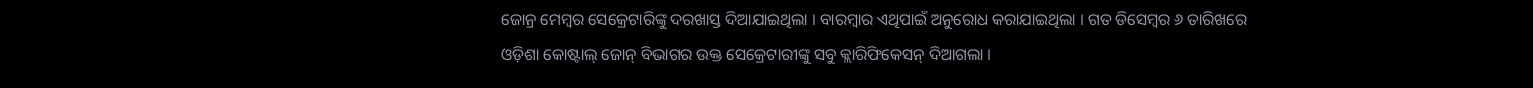ଜୋନ୍ର ମେମ୍ବର ସେକ୍ରେଟାରିଙ୍କୁ ଦରଖାସ୍ତ ଦିଆଯାଇଥିଲା । ବାରମ୍ବାର ଏଥିପାଇଁ ଅନୁରୋଧ କରାଯାଇଥିଲା । ଗତ ଡିସେମ୍ବର ୬ ତାରିଖରେ ଓଡ଼ିଶା କୋଷ୍ଟାଲ୍ ଜୋନ୍ ବିଭାଗର ଉକ୍ତ ସେକ୍ରେଟାରୀଙ୍କୁ ସବୁ କ୍ଲାରିଫିକେସନ୍ ଦିଆଗଲା ।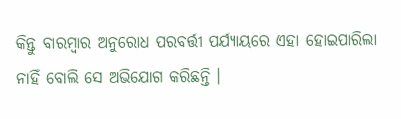କିନ୍ତୁ ବାରମ୍ବାର ଅନୁରୋଧ ପରବର୍ତ୍ତୀ ପର୍ଯ୍ୟାୟରେ ଏହା ହୋଇପାରିଲା ନାହିଁ ବୋଲି ସେ ଅଭିଯୋଗ କରିଛନ୍ତି ।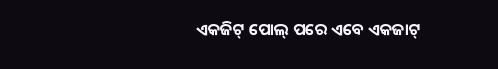ଏକଜିଟ୍ ପୋଲ୍ ପରେ ଏବେ ଏକଜାଟ୍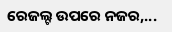ରେଜଲ୍ଟ ଉପରେ ନଜର,...